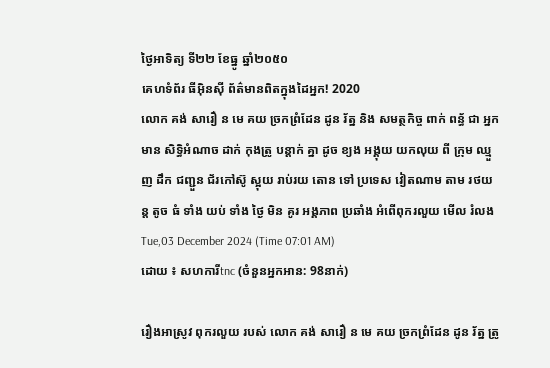ថ្ងៃអាទិត្យ ទី២២ ខែធ្នូ ឆ្នាំ២០៥០
គេហទំព័រ ធីអ៊ិនស៊ី ព័ត៌មានពិតក្នុងដៃអ្នក! 2020
លោក គង់ សារឿ ន មេ គយ ច្រកព្រំដែន ដូន រ័ត្ន និង សមត្ថកិច្ច ពាក់ ពន្ធ័ ជា អ្នក មាន សិទ្ធិអំណាច ដាក់ កុងត្រូ បន្ដាក់ គ្នា ដូច ខ្យង អង្គុយ យកលុយ ពី ក្រុម ឈ្មួញ ដឹក ជញ្ជួន ជ័រកៅស៊ូ ស្អុយ រាប់រយ តោន ទៅ ប្រទេស វៀតណាម តាម រថយន្ត តូច ធំ ទាំង យប់ ទាំង ថ្ងៃ មិន គូរ អង្គភាព ប្រឆាំង អំពើពុករលួយ មើល រំលង
Tue,03 December 2024 (Time 07:01 AM)
ដោយ ៖ សហការីtnc (ចំនួនអ្នកអាន: 98នាក់)

រឿងអាស្រូវ ពុករលួយ របស់ លោក គង់ សារឿ ន មេ គយ ច្រកព្រំដែន ដូន រ័ត្ន ត្រូ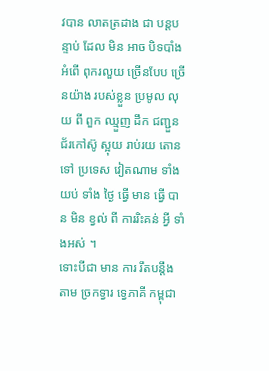វបាន លាតត្រដាង ជា បន្តបន្ទាប់ ដែល មិន អាច បិទបាំង អំពើ ពុករលួយ ច្រើនបែប ច្រើនយ៉ាង របស់ខ្លួន ប្រមូល លុយ ពី ពួក ឈ្មួញ ដឹក ជញ្ជួន ជ័រកៅស៊ូ ស្អុយ រាប់រយ តោន ទៅ ប្រទេស វៀតណាម ទាំង យប់ ទាំង ថ្ងៃ ធ្វើ មាន ធ្វើ បាន មិន ខ្វល់ ពី ការរិះគន់ អ្វី ទាំងអស់ ។
ទោះបីជា មាន ការ រឹតបន្តឹង តាម ច្រកទ្វារ ទ្វេភាគី កម្ពុជា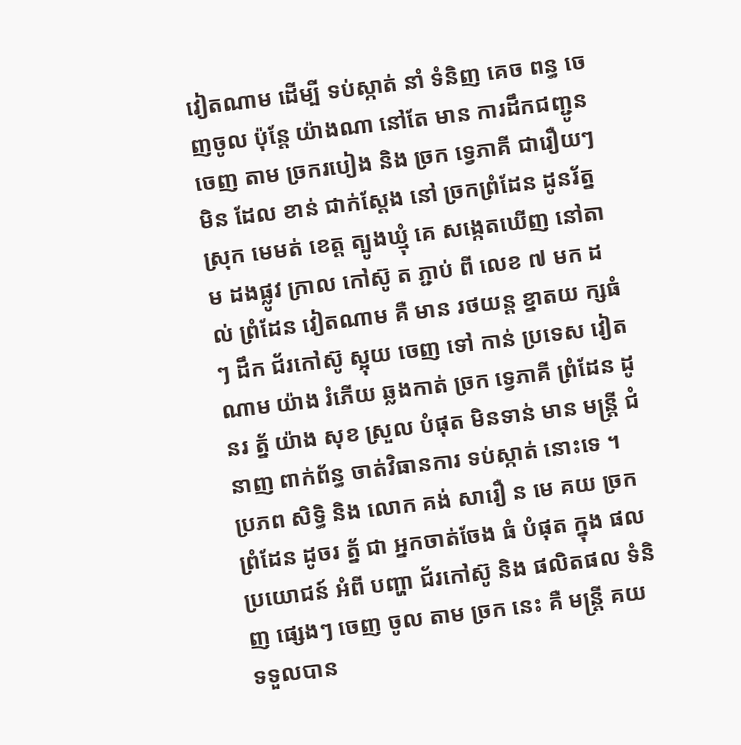វៀតណាម ដើម្បី ទប់ស្កាត់ នាំ ទំនិញ គេច ពន្ធ ចេញចូល ប៉ុន្តែ យ៉ាងណា នៅតែ មាន ការដឹកជញ្ជូន ចេញ តាម ច្រករបៀង និង ច្រក ទ្វេភាគី ជារឿយៗ មិន ដែល ខាន់ ជាក់ស្ដែង នៅ ច្រកព្រំដែន ដូនរ័ត្ន ស្រុក មេមត់ ខេត្ត ត្បូងឃ្មុំ គេ សង្កេតឃើញ នៅតាម ដងផ្លូវ ក្រាល កៅស៊ូ ត ភ្ជាប់ ពី លេខ ៧ មក ដល់ ព្រំដែន វៀតណាម គឺ មាន រថយន្ត ខ្នាតយ ក្សធំៗ ដឹក ជ័រកៅស៊ូ ស្អុយ ចេញ ទៅ កាន់ ប្រទេស វៀតណាម យ៉ាង រំភើយ ឆ្លងកាត់ ច្រក ទ្វេភាគី ព្រំដែន ដូនរ ត្ន័ យ៉ាង សុខ ស្រួល បំផុត មិនទាន់ មាន មន្ត្រី ជំនាញ ពាក់ព័ន្ធ ចាត់វិធានការ ទប់ស្កាត់ នោះទេ ។
ប្រភព សិទ្ធិ និង លោក គង់ សារឿ ន មេ គយ ច្រកព្រំដែន ដូចរ ត្ន័ ជា អ្នកចាត់ចែង ធំ បំផុត ក្នុង ផលប្រយោជន៍ អំពី បញ្ហា ជ័រកៅស៊ូ និង ផលិតផល ទំនិញ ផ្សេងៗ ចេញ ចូល តាម ច្រក នេះ គឺ មន្ត្រី គយ ទទួលបាន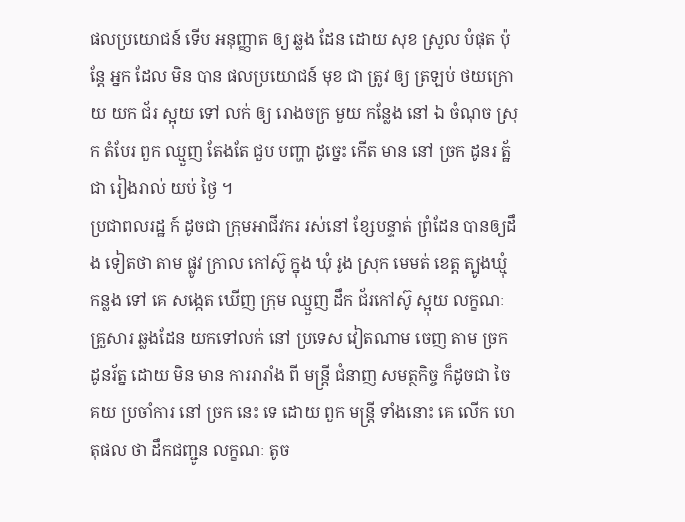ផលប្រយោជន៍ ទេីប អនុញ្ញាត ឲ្យ ឆ្លង ដែន ដោយ សុខ ស្រួល បំផុត ប៉ុន្តែ អ្នក ដែល មិន បាន ផលប្រយោជន៍ មុខ ជា ត្រូវ ឲ្យ ត្រឡប់ ថយក្រោយ យក ជ័រ ស្អុយ ទៅ លក់ ឲ្យ រោងចក្រ មួយ កន្លែង នៅ ឯ ចំណុច ស្រុក តំបែរ ពួក ឈ្មួញ តែងតែ ជួប បញ្ហា ដូច្នេះ កើត មាន នៅ ច្រក ដូនរ ត្ឋ័ ជា រៀងរាល់ យប់ ថ្ងៃ ។
ប្រជាពលរដ្ឋ ក៍ ដូចជា ក្រុមអាជីវករ រស់នៅ ខ្សែបន្ទាត់ ព្រំដែន បានឲ្យដឹង ទៀតថា តាម ផ្លូវ ក្រាល កៅស៊ូ ក្នុង ឃុំ រូង ស្រុក មេមត់ ខេត្ត ត្បូងឃ្មុំ កន្លង ទៅ គេ សង្កេត ឃើញ ក្រុម ឈ្មួញ ដឹក ជ័រកៅស៊ូ ស្អុយ លក្ខណៈ គ្រួសារ ឆ្លងដែន យកទៅលក់ នៅ ប្រទេស វៀតណាម ចេញ តាម ច្រក ដូនរ័ត្ន ដោយ មិន មាន ការរារាំង ពី មន្ត្រី ជំនាញ សមត្ថកិច្ច ក៏ដូចជា ចៃ គយ ប្រចាំការ នៅ ច្រក នេះ ទេ ដោយ ពួក មន្ត្រី ទាំងនោះ គេ លើក ហេតុផល ថា ដឹកជញ្ជូន លក្ខណៈ តូច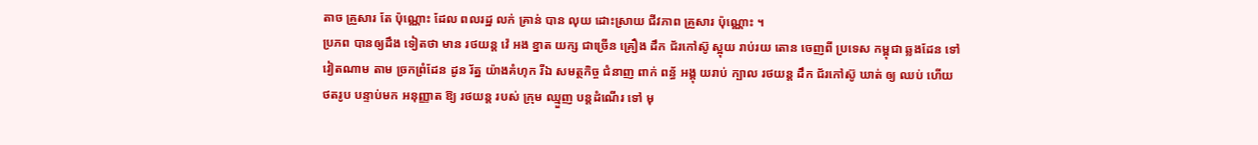តាច គ្រួសារ តែ ប៉ុណ្ណោះ ដែល ពលរដ្ឋ លក់ គ្រាន់ បាន លុយ ដោះស្រាយ ជីវភាព គ្រួសារ ប៉ុណ្ណោះ ។
ប្រភព បានឲ្យដឹង ទៀតថា មាន រថយន្ត វ៉េ អង ខ្នាត យក្ស ជាច្រើន គ្រឿង ដឹក ជ័រកៅស៊ូ ស្អុយ រាប់រយ តោន ចេញពី ប្រទេស កម្ពុជា ឆ្លងដែន ទៅ វៀតណាម តាម ច្រកព្រំដែន ដូន រ័ត្ន យ៉ាងគំហុក រីឯ សមត្ថកិច្ច ជំនាញ ពាក់ ពន្ធ័ អង្គុ យរាប់ ក្បាល រថយន្ត ដឹក ជ័រកៅស៊ូ ឃាត់ ឲ្យ ឈប់ ហើយ ថតរូប បន្ទាប់មក អនុញ្ញាត ឱ្យ រថយន្ត របស់ ក្រុម ឈ្មួញ បន្តដំណើរ ទៅ មុ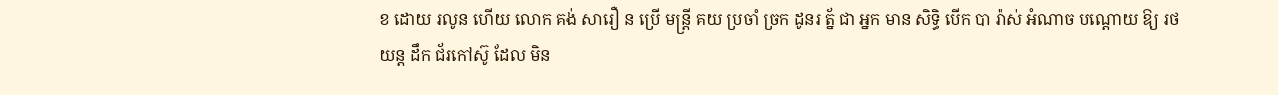ខ ដោយ រលូន ហើយ លោក គង់ សារឿ ន ប្រើ មន្ត្រី គយ ប្រចាំ ច្រក ដូនរ ត្ន័ ជា អ្នក មាន សិទ្ធិ បើក បា រ៉ាស់ អំណាច បណ្ដោយ ឱ្យ រថយន្ត ដឹក ជ័រកៅស៊ូ ដែល មិន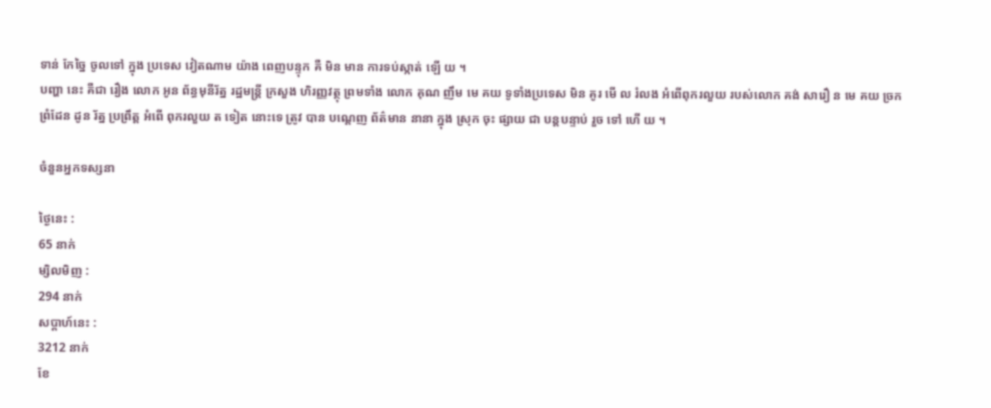ទាន់ កែច្នៃ ចូលទៅ ក្នុង ប្រទេស វៀតណាម យ៉ាង ពេញបន្ទុក គឺ មិន មាន ការទប់ស្កាត់ ឡើ យ ។
បញ្ហា នេះ គឺជា រឿង លោក អូន ព័ន្ធមុនីរ័ត្ន រដ្ឋមន្ត្រី ក្រសួង ហិរញ្ញវត្ថុ ព្រមទាំង លោក គុណ ញឹម មេ គយ ទូទាំងប្រទេស មិន គូរ មើ ល រំលង អំពើពុករលួយ របស់លោក គង់ សារឿ ន មេ គយ ច្រកព្រំដែន ដូន រ័ត្ន ប្រព្រឹត្ត អំពើ ពុករលួយ ត ទៀត នោះទេ ត្រូវ បាន បណ្ដេញ ព័ត៌មាន នានា ក្នុង ស្រុក ចុះ ផ្សាយ ជា បន្តបន្ទាប់ រួច ទៅ ហើ យ ។

ចំនួនអ្នកទស្សនា

ថ្ងៃនេះ :
65 នាក់
ម្សិលមិញ :
294 នាក់
សប្តាហ៍នេះ :
3212 នាក់
ខែ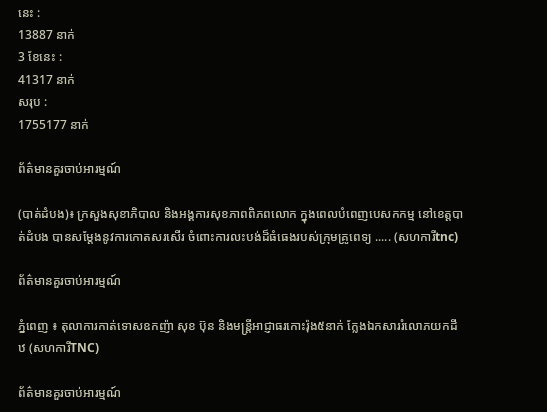នេះ :
13887 នាក់
3 ខែនេះ :
41317 នាក់
សរុប :
1755177 នាក់

ព័ត៌មានគួរចាប់អារម្មណ៍

(បាត់ដំបង)៖ ក្រសួងសុខាភិបាល និងអង្គការសុខភាពពិភពលោក ក្នុងពេលបំពេញបេសកកម្ម នៅខេត្តបាត់ដំបង បានសម្តែងនូវការកោតសរសើរ ចំពោះការលះបង់ដ៏ធំធេងរបស់ក្រុមគ្រូពេទ្យ ..... (សហការីtnc)

ព័ត៌មានគួរចាប់អារម្មណ៍

ភ្នំពេញ ៖ តុលាការកាត់ទោសឧកញ៉ា សុខ ប៊ុន និងមន្ត្រីអាជ្ញាធរកោះរ៉ុង៥នាក់ ក្លែងឯកសាររំលោភយកដីឋ (សហការីTNC)

ព័ត៌មានគួរចាប់អារម្មណ៍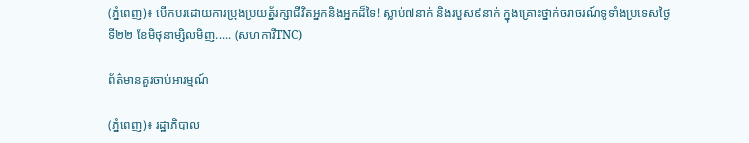(ភ្នំពេញ)៖ បើកបរដោយការប្រុងប្រយត្ន័រក្សាជីវិតអ្នកនិងអ្នកដ៏ទៃ! ស្លាប់៧នាក់ និងរបួស៩នាក់ ក្នុងគ្រោះថ្នាក់ចរាចរណ៍ទូទាំងប្រទេសថ្ងៃទី២២ ខែមិថុនាម្សិលមិញ..... (សហការីTNC)

ព័ត៌មានគួរចាប់អារម្មណ៍

(ភ្នំពេញ)៖ រដ្ឋាភិបាល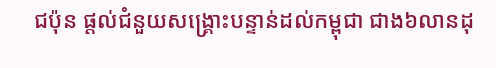ជប៉ុន ផ្តល់ជំនួយសង្គ្រោះបន្ទាន់ដល់កម្ពុជា ជាង៦លានដុ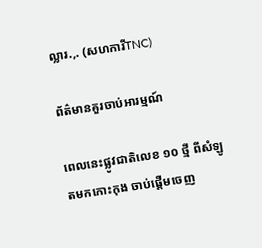ល្លារ.,. (សហការីTNC)

ព័ត៌មានគួរចាប់អារម្មណ៍

ពេលនេះផ្លូវជាតិលេខ ១០ ថ្មី ពីសំឡូតមកកោះកុង ចាប់ផ្តើមចេញ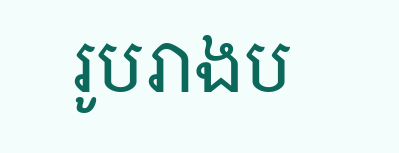រូបរាងប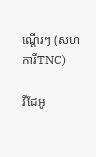ណ្តើរៗ (សហការីTNC)

វីដែអូ